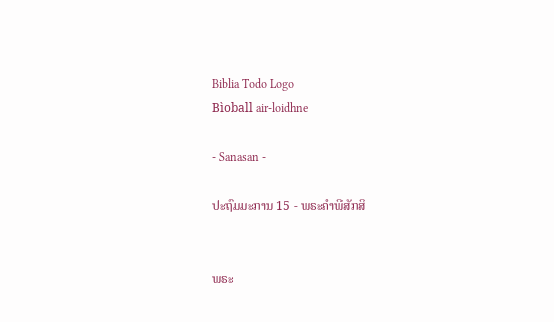Biblia Todo Logo
Bìoball air-loidhne

- Sanasan -

ປະຖົມມະການ 15 - ພຣະຄຳພີສັກສິ


ພຣະ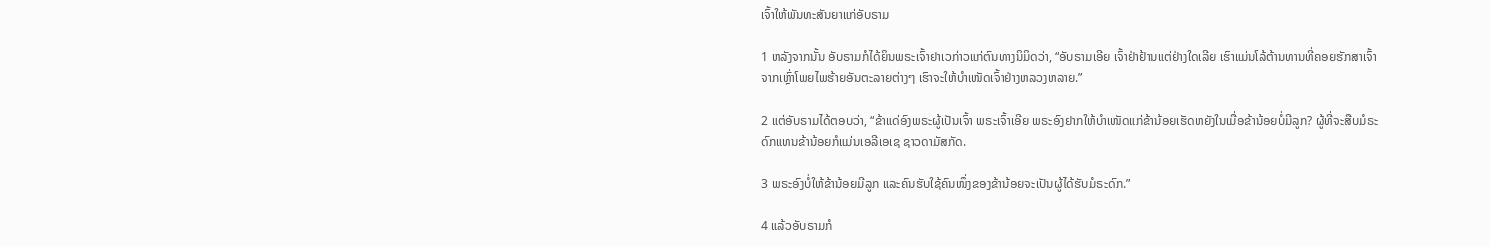ເຈົ້າໃຫ້ພັນທະສັນຍາແກ່ອັບຣາມ

1 ຫລັງຈາກນັ້ນ ອັບຣາມກໍໄດ້ຍິນພຣະເຈົ້າຢາເວກ່າວແກ່ຕົນທາງນິມິດວ່າ, “ອັບຣາມເອີຍ ເຈົ້າຢ່າຢ້ານແຕ່ຢ່າງໃດເລີຍ ເຮົາແມ່ນໂລ້ຕ້ານທານທີ່ຄອຍຮັກສາເຈົ້າ ຈາກເຫຼົ່າໂພຍໄພຮ້າຍອັນຕະລາຍຕ່າງໆ ເຮົາຈະໃຫ້ບຳເໜັດເຈົ້າຢ່າງຫລວງຫລາຍ.”

2 ແຕ່ອັບຣາມໄດ້ຕອບວ່າ, “ຂ້າແດ່ອົງພຣະຜູ້ເປັນເຈົ້າ ພຣະເຈົ້າເອີຍ ພຣະອົງຢາກໃຫ້ບຳເໜັດແກ່ຂ້ານ້ອຍເຮັດຫຍັງໃນເມື່ອຂ້ານ້ອຍບໍ່ມີລູກ? ຜູ້ທີ່ຈະສືບມໍຣະດົກແທນຂ້ານ້ອຍກໍແມ່ນເອລີເອເຊ ຊາວດາມັສກັດ.

3 ພຣະອົງບໍ່ໃຫ້ຂ້ານ້ອຍມີລູກ ແລະຄົນຮັບໃຊ້ຄົນໜຶ່ງຂອງຂ້ານ້ອຍຈະເປັນຜູ້ໄດ້ຮັບມໍຣະດົກ.”

4 ແລ້ວອັບຣາມກໍ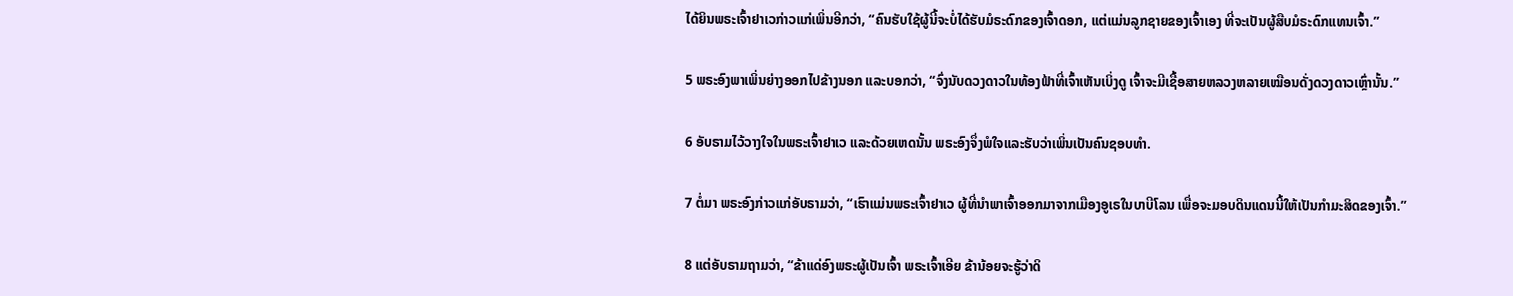ໄດ້ຍິນພຣະເຈົ້າຢາເວກ່າວແກ່ເພິ່ນອີກວ່າ, “ຄົນຮັບໃຊ້ຜູ້ນີ້ຈະບໍ່ໄດ້ຮັບມໍຣະດົກຂອງເຈົ້າດອກ, ແຕ່ແມ່ນລູກຊາຍຂອງເຈົ້າເອງ ທີ່ຈະເປັນຜູ້ສືບມໍຣະດົກແທນເຈົ້າ.”

5 ພຣະອົງພາເພິ່ນຍ່າງອອກໄປຂ້າງນອກ ແລະບອກວ່າ, “ຈົ່ງນັບດວງດາວໃນທ້ອງຟ້າທີ່ເຈົ້າເຫັນເບິ່ງດູ ເຈົ້າຈະມີເຊື້ອສາຍຫລວງຫລາຍເໝືອນດັ່ງດວງດາວເຫຼົ່ານັ້ນ.”

6 ອັບຣາມໄວ້ວາງໃຈໃນພຣະເຈົ້າຢາເວ ແລະດ້ວຍເຫດນັ້ນ ພຣະອົງຈຶ່ງພໍໃຈແລະຮັບວ່າເພິ່ນເປັນຄົນຊອບທຳ.

7 ຕໍ່ມາ ພຣະອົງກ່າວແກ່ອັບຣາມວ່າ, “ເຮົາແມ່ນພຣະເຈົ້າຢາເວ ຜູ້ທີ່ນຳພາເຈົ້າອອກມາຈາກເມືອງອູເຣໃນບາບີໂລນ ເພື່ອຈະມອບດິນແດນນີ້ໃຫ້ເປັນກຳມະສິດຂອງເຈົ້າ.”

8 ແຕ່ອັບຣາມຖາມວ່າ, “ຂ້າແດ່ອົງພຣະຜູ້ເປັນເຈົ້າ ພຣະເຈົ້າເອີຍ ຂ້ານ້ອຍຈະຮູ້ວ່າດິ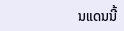ນແດນນີ້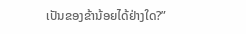ເປັນຂອງຂ້ານ້ອຍໄດ້ຢ່າງໃດ?”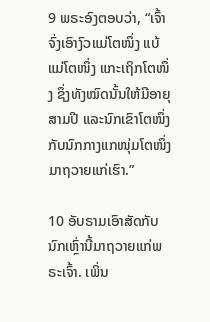9 ພຣະອົງຕອບວ່າ, “ເຈົ້າຈົ່ງເອົາງົວແມ່ໂຕໜຶ່ງ ແບ້ແມ່ໂຕໜຶ່ງ ແກະເຖິກໂຕໜຶ່ງ ຊຶ່ງທັງໝົດນັ້ນໃຫ້ມີອາຍຸສາມປີ ແລະນົກເຂົາໂຕໜຶ່ງກັບນົກກາງແກໜຸ່ມໂຕໜຶ່ງ ມາຖວາຍແກ່ເຮົາ.”

10 ອັບຣາມເອົາສັດກັບນົກເຫຼົ່ານີ້ມາຖວາຍແກ່ພຣະເຈົ້າ. ເພິ່ນ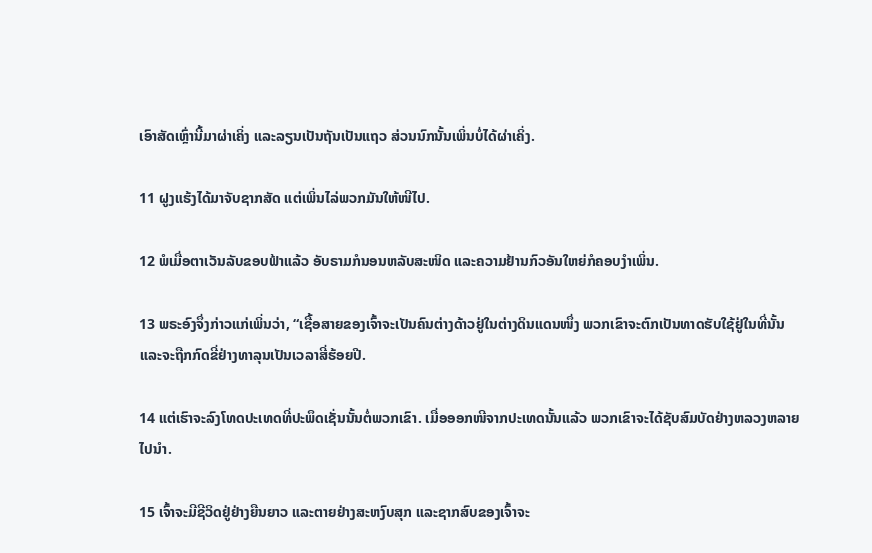ເອົາສັດເຫຼົ່ານີ້ມາຜ່າເຄິ່ງ ແລະລຽນເປັນຖັນເປັນແຖວ ສ່ວນນົກນັ້ນເພິ່ນບໍ່ໄດ້ຜ່າເຄິ່ງ.

11 ຝູງແຮ້ງໄດ້ມາຈັບຊາກສັດ ແຕ່ເພິ່ນໄລ່ພວກມັນໃຫ້ໜີໄປ.

12 ພໍເມື່ອຕາເວັນລັບຂອບຟ້າແລ້ວ ອັບຣາມກໍນອນຫລັບສະໜິດ ແລະຄວາມຢ້ານກົວອັນໃຫຍ່ກໍຄອບງຳເພິ່ນ.

13 ພຣະອົງຈຶ່ງກ່າວແກ່ເພິ່ນວ່າ, “ເຊື້ອສາຍຂອງເຈົ້າຈະເປັນຄົນຕ່າງດ້າວຢູ່ໃນຕ່າງດິນແດນໜຶ່ງ ພວກເຂົາຈະຕົກເປັນທາດຮັບໃຊ້ຢູ່ໃນທີ່ນັ້ນ ແລະຈະຖືກກົດຂີ່ຢ່າງທາລຸນເປັນເວລາສີ່ຮ້ອຍປີ.

14 ແຕ່ເຮົາຈະລົງໂທດປະເທດທີ່ປະພຶດເຊັ່ນນັ້ນຕໍ່ພວກເຂົາ. ເມື່ອອອກໜີຈາກປະເທດນັ້ນແລ້ວ ພວກເຂົາຈະໄດ້ຊັບສົມບັດຢ່າງຫລວງຫລາຍໄປນຳ.

15 ເຈົ້າຈະມີຊີວິດຢູ່ຢ່າງຍືນຍາວ ແລະຕາຍຢ່າງສະຫງົບສຸກ ແລະຊາກສົບຂອງເຈົ້າຈະ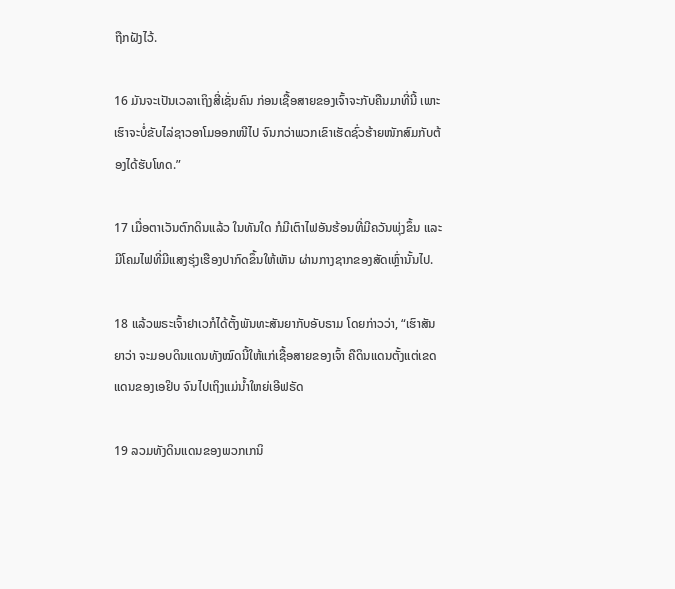ຖືກຝັງໄວ້.

16 ມັນຈະເປັນເວລາເຖິງສີ່ເຊັ່ນຄົນ ກ່ອນເຊື້ອສາຍຂອງເຈົ້າຈະກັບຄືນມາທີ່ນີ້ ເພາະເຮົາຈະບໍ່ຂັບໄລ່ຊາວອາໂມອອກໜີໄປ ຈົນກວ່າພວກເຂົາເຮັດຊົ່ວຮ້າຍໜັກສົມກັບຕ້ອງໄດ້ຮັບໂທດ.”

17 ເມື່ອຕາເວັນຕົກດິນແລ້ວ ໃນທັນໃດ ກໍມີເຕົາໄຟອັນຮ້ອນທີ່ມີຄວັນພຸ່ງຂຶ້ນ ແລະມີໂຄມໄຟທີ່ມີແສງຮຸ່ງເຮືອງປາກົດຂຶ້ນໃຫ້ເຫັນ ຜ່ານກາງຊາກຂອງສັດເຫຼົ່ານັ້ນໄປ.

18 ແລ້ວພຣະເຈົ້າຢາເວກໍໄດ້ຕັ້ງພັນທະສັນຍາກັບອັບຣາມ ໂດຍກ່າວວ່າ, “ເຮົາສັນຍາວ່າ ຈະມອບດິນແດນທັງໝົດນີ້ໃຫ້ແກ່ເຊື້ອສາຍຂອງເຈົ້າ ຄືດິນແດນຕັ້ງແຕ່ເຂດແດນຂອງເອຢິບ ຈົນໄປເຖິງແມ່ນໍ້າໃຫຍ່ເອີຟຣັດ

19 ລວມທັງດິນແດນຂອງພວກເກນິ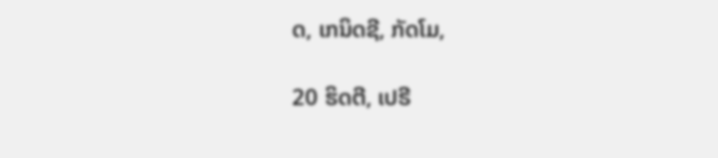ດ, ເກນິດຊີ, ກັດໂມ,

20 ຮິດຕີ, ເປຣີ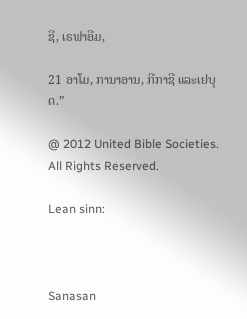ຊີ, ເຣຟາອີມ,

21 ອາໂມ, ການາອານ, ກີກາຊີ ແລະເຢບຸດ.”

@ 2012 United Bible Societies. All Rights Reserved.

Lean sinn:



Sanasan